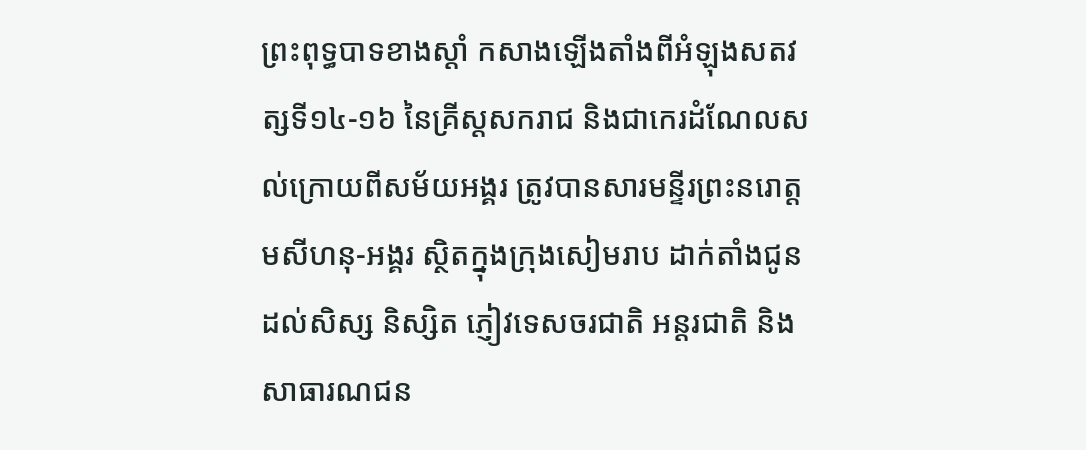ព្រះពុទ្ធបាទខាងស្ដាំ កសាងឡើងតាំងពីអំឡុងសតវត្សទី១៤-១៦ នៃគ្រីស្តសករាជ និងជាកេរដំណែលសល់ក្រោយពីសម័យអង្គរ ត្រូវបានសារមន្ទីរព្រះនរោត្តមសីហនុ-អង្គរ ស្ថិតក្នុងក្រុងសៀមរាប ដាក់តាំងជូនដល់សិស្ស និស្សិត ភ្ញៀវទេសចរជាតិ អន្តរជាតិ និងសាធារណជន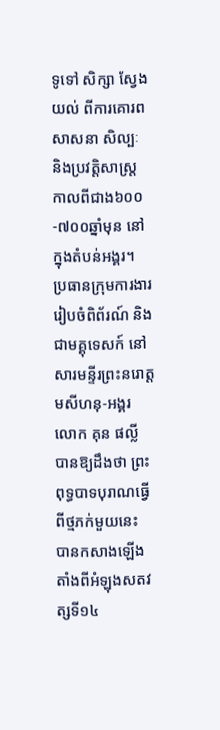ទូទៅ សិក្សា ស្វែងយល់ ពីការគោរពសាសនា សិល្បៈ និងប្រវត្តិសាស្ត្រ កាលពីជាង៦០០-៧០០ឆ្នាំមុន នៅក្នុងតំបន់អង្គរ។
ប្រធានក្រុមការងាររៀបចំពិព័រណ៍ និងជាមគ្គុទេសក៍ នៅសារមន្ទីរព្រះនរោត្តមសីហនុ-អង្គរ លោក គុន ផល្លី បានឱ្យដឹងថា ព្រះពុទ្ធបាទបុរាណធ្វើពីថ្មភក់មួយនេះ បានកសាងឡើងតាំងពីអំឡុងសតវត្សទី១៤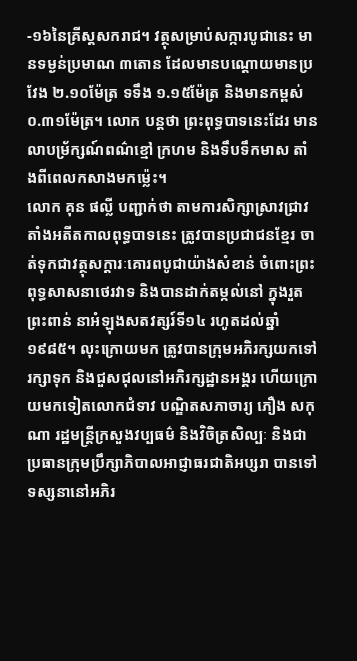-១៦នៃគ្រីស្តសករាជ។ វត្ថុសម្រាប់សក្ការបូជានេះ មានទម្ងន់ប្រមាណ ៣តោន ដែលមានបណ្តោយមានប្រវែង ២.១០ម៉ែត្រ ទទឹង ១.១៥ម៉ែត្រ និងមានកម្ពស់ ០.៣១ម៉ែត្រ។ លោក បន្តថា ព្រះពុទ្ធបាទនេះដែរ មានលាបម្រ័ក្សណ៍ពណ៌ខ្មៅ ក្រហម និងទឹបទឹកមាស តាំងពីពេលកសាងមកម្ល៉េះ។
លោក គុន ផល្លី បញ្ជាក់ថា តាមការសិក្សាស្រាវជ្រាវ តាំងអតីតកាលពុទ្ធបាទនេះ ត្រូវបានប្រជាជនខ្មែរ ចាត់ទុកជាវត្ថុសក្តារៈគោរពបូជាយ៉ាងសំខាន់ ចំពោះព្រះពុទ្ធសាសនាថេរវាទ និងបានដាក់តម្កល់នៅ ក្នុងរួតព្រះពាន់ នាអំឡុងសតវត្សរ៍ទី១៤ រហូតដល់ឆ្នាំ១៩៨៥។ លុះក្រោយមក ត្រូវបានក្រុមអភិរក្សយកទៅរក្សាទុក និងជួសជុលនៅអភិរក្សដ្ឋានអង្គរ ហើយក្រោយមកទៀតលោកជំទាវ បណ្ឌិតសភាចារ្យ ភឿង សកុណា រដ្ឋមន្ត្រីក្រសួងវប្បធម៌ និងវិចិត្រសិល្បៈ និងជាប្រធានក្រុមប្រឹក្សាភិបាលអាជ្ញាធរជាតិអប្សរា បានទៅទស្សនានៅអភិរ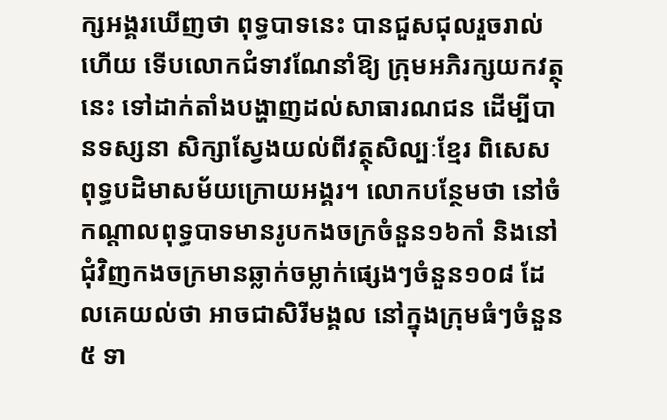ក្សអង្គរឃើញថា ពុទ្ធបាទនេះ បានជួសជុលរួចរាល់ហើយ ទើបលោកជំទាវណែនាំឱ្យ ក្រុមអភិរក្សយកវត្ថុនេះ ទៅដាក់តាំងបង្ហាញដល់សាធារណជន ដើម្បីបានទស្សនា សិក្សាស្វែងយល់ពីវត្ថុសិល្បៈខ្មែរ ពិសេស ពុទ្ធបដិមាសម័យក្រោយអង្គរ។ លោកបន្ថែមថា នៅចំកណ្តាលពុទ្ធបាទមានរូបកងចក្រចំនួន១៦កាំ និងនៅជុំវិញកងចក្រមានឆ្លាក់ចម្លាក់ផ្សេងៗចំនួន១០៨ ដែលគេយល់ថា អាចជាសិរីមង្គល នៅក្នុងក្រុមធំៗចំនួន៥ ទា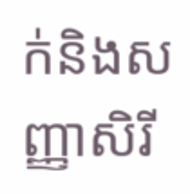ក់និងសញ្ញាសិរី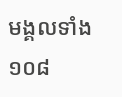មង្គលទាំង១០៨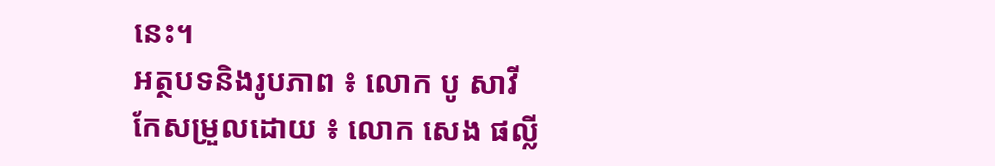នេះ។
អត្ថបទនិងរូបភាព ៖ លោក បូ សាវី
កែសម្រួលដោយ ៖ លោក សេង ផល្លី